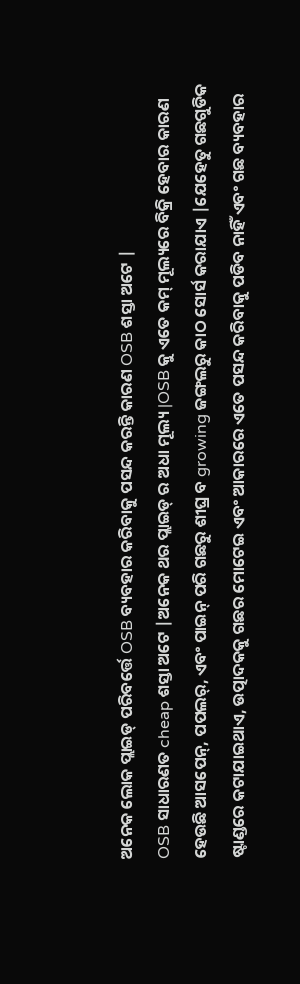ଅନେକ ଲୋକ ପ୍ଲାଇଡ୍ ପରିବର୍ତ୍ତେ OSB ବ୍ୟବହାର କରିବାକୁ ପସନ୍ଦ କରନ୍ତି କାରଣ OSB ଶସ୍ତା ଅଟେ |
OSB ସାଧାରଣତ cheap ଶସ୍ତା ଅଟେ |ଅନେକ ଥର ପ୍ଲାଇଡ୍ ର ଅଧା ମୂଲ୍ୟ |OSB କୁ ଏତେ କମ୍ ମୂଲ୍ୟରେ ବିକ୍ରି ହେବାର କାରଣ ହେଉଛି ଆସପେନ୍, ପପଲର୍, ଏବଂ ପାଇନ୍ ପରି ଗଛରୁ ଶୀଘ୍ର ବ growing ଜଙ୍ଗଲରୁ କାଠ ସୋର୍ସ କରାଯାଏ |ଯେହେତୁ ଗଛଗୁଡିକ ଷ୍ଟାଣ୍ଡରେ କଟାଯାଇଥାଏ, ଉତ୍ପାଦକକୁ ଗଛର ମୋଟେଇ ଏବଂ ଆକାରରେ ଏତେ ପସନ୍ଦ କରିବାକୁ ପଡିବ ନାହିଁ ଏବଂ ଗଛ ବ୍ୟବହାର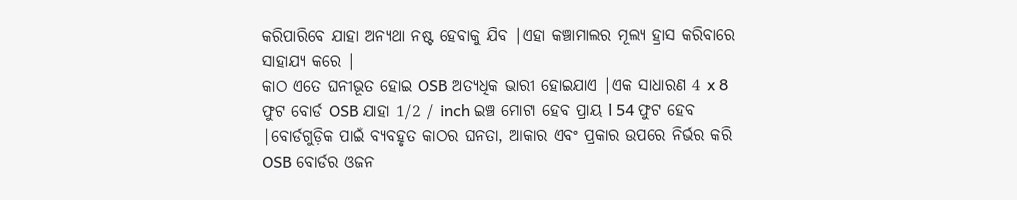କରିପାରିବେ ଯାହା ଅନ୍ୟଥା ନଷ୍ଟ ହେବାକୁ ଯିବ |ଏହା କଞ୍ଚାମାଲର ମୂଲ୍ୟ ହ୍ରାସ କରିବାରେ ସାହାଯ୍ୟ କରେ |
କାଠ ଏତେ ଘନୀଭୂତ ହୋଇ OSB ଅତ୍ୟଧିକ ଭାରୀ ହୋଇଯାଏ |ଏକ ସାଧାରଣ 4 x 8 ଫୁଟ ବୋର୍ଡ OSB ଯାହା 1/2 / inch ଇଞ୍ଚ ମୋଟା ହେବ ପ୍ରାୟ l 54 ଫୁଟ ହେବ |ବୋର୍ଡଗୁଡ଼ିକ ପାଇଁ ବ୍ୟବହୃତ କାଠର ଘନତା, ଆକାର ଏବଂ ପ୍ରକାର ଉପରେ ନିର୍ଭର କରି OSB ବୋର୍ଡର ଓଜନ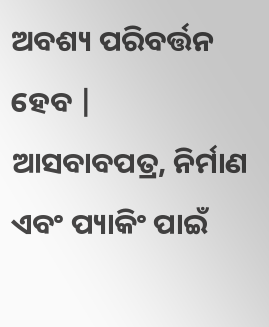ଅବଶ୍ୟ ପରିବର୍ତ୍ତନ ହେବ |
ଆସବାବପତ୍ର, ନିର୍ମାଣ ଏବଂ ପ୍ୟାକିଂ ପାଇଁ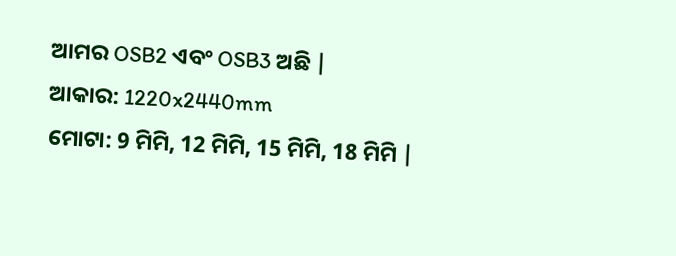ଆମର OSB2 ଏବଂ OSB3 ଅଛି |
ଆକାର: 1220x2440mm
ମୋଟା: 9 ମିମି, 12 ମିମି, 15 ମିମି, 18 ମିମି |